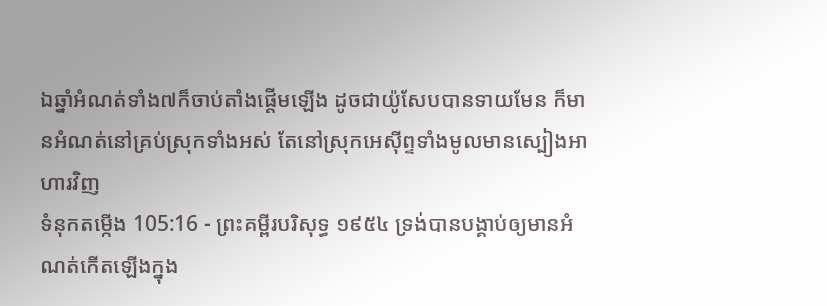ឯឆ្នាំអំណត់ទាំង៧ក៏ចាប់តាំងផ្តើមឡើង ដូចជាយ៉ូសែបបានទាយមែន ក៏មានអំណត់នៅគ្រប់ស្រុកទាំងអស់ តែនៅស្រុកអេស៊ីព្ទទាំងមូលមានស្បៀងអាហារវិញ
ទំនុកតម្កើង 105:16 - ព្រះគម្ពីរបរិសុទ្ធ ១៩៥៤ ទ្រង់បានបង្គាប់ឲ្យមានអំណត់កើតឡើងក្នុង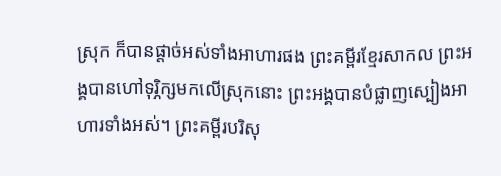ស្រុក ក៏បានផ្តាច់អស់ទាំងអាហារផង ព្រះគម្ពីរខ្មែរសាកល ព្រះអង្គបានហៅទុរ្ភិក្សមកលើស្រុកនោះ ព្រះអង្គបានបំផ្លាញស្បៀងអាហារទាំងអស់។ ព្រះគម្ពីរបរិសុ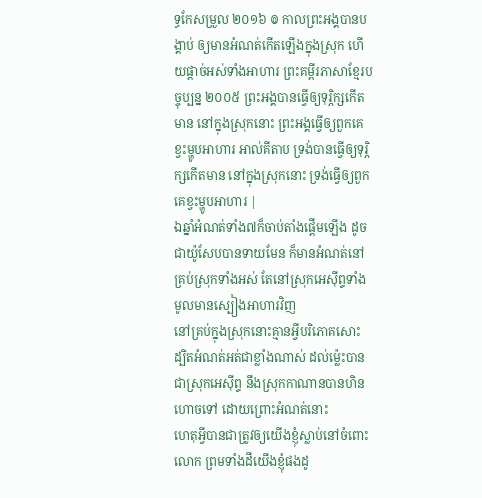ទ្ធកែសម្រួល ២០១៦ ៙ កាលព្រះអង្គបានបង្គាប់ ឲ្យមានអំណត់កើតឡើងក្នុងស្រុក ហើយផ្តាច់អស់ទាំងអាហារ ព្រះគម្ពីរភាសាខ្មែរបច្ចុប្បន្ន ២០០៥ ព្រះអង្គបានធ្វើឲ្យទុរ្ភិក្សកើតមាន នៅក្នុងស្រុកនោះ ព្រះអង្គធ្វើឲ្យពួកគេខ្វះម្ហូបអាហារ អាល់គីតាប ទ្រង់បានធ្វើឲ្យទុរ្ភិក្សកើតមាន នៅក្នុងស្រុកនោះ ទ្រង់ធ្វើឲ្យពួកគេខ្វះម្ហូបអាហារ |
ឯឆ្នាំអំណត់ទាំង៧ក៏ចាប់តាំងផ្តើមឡើង ដូចជាយ៉ូសែបបានទាយមែន ក៏មានអំណត់នៅគ្រប់ស្រុកទាំងអស់ តែនៅស្រុកអេស៊ីព្ទទាំងមូលមានស្បៀងអាហារវិញ
នៅគ្រប់ក្នុងស្រុកនោះគ្មានអ្វីបរិភោគសោះ ដ្បិតអំណត់អត់ជាខ្លាំងណាស់ ដល់ម៉្លេះបានជាស្រុកអេស៊ីព្ទ នឹងស្រុកកាណានបានហិនហោចទៅ ដោយព្រោះអំណត់នោះ
ហេតុអ្វីបានជាត្រូវឲ្យយើងខ្ញុំស្លាប់នៅចំពោះលោក ព្រមទាំងដីយើងខ្ញុំផងដូ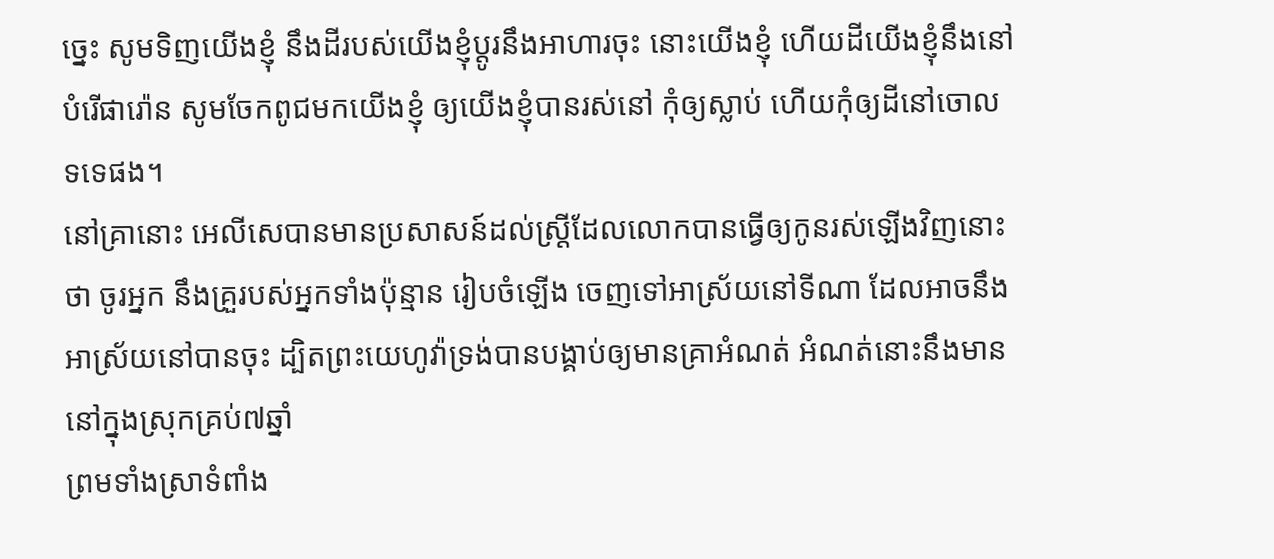ច្នេះ សូមទិញយើងខ្ញុំ នឹងដីរបស់យើងខ្ញុំប្តូរនឹងអាហារចុះ នោះយើងខ្ញុំ ហើយដីយើងខ្ញុំនឹងនៅបំរើផារ៉ោន សូមចែកពូជមកយើងខ្ញុំ ឲ្យយើងខ្ញុំបានរស់នៅ កុំឲ្យស្លាប់ ហើយកុំឲ្យដីនៅចោលទទេផង។
នៅគ្រានោះ អេលីសេបានមានប្រសាសន៍ដល់ស្ត្រីដែលលោកបានធ្វើឲ្យកូនរស់ឡើងវិញនោះថា ចូរអ្នក នឹងគ្រួរបស់អ្នកទាំងប៉ុន្មាន រៀបចំឡើង ចេញទៅអាស្រ័យនៅទីណា ដែលអាចនឹងអាស្រ័យនៅបានចុះ ដ្បិតព្រះយេហូវ៉ាទ្រង់បានបង្គាប់ឲ្យមានគ្រាអំណត់ អំណត់នោះនឹងមាននៅក្នុងស្រុកគ្រប់៧ឆ្នាំ
ព្រមទាំងស្រាទំពាំង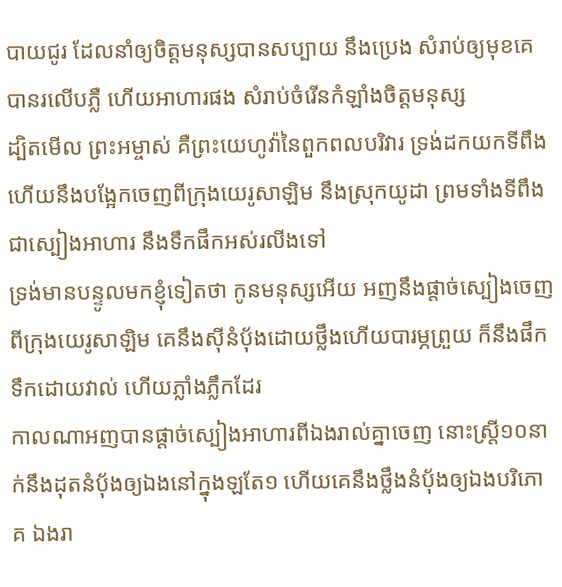បាយជូរ ដែលនាំឲ្យចិត្តមនុស្សបានសប្បាយ នឹងប្រេង សំរាប់ឲ្យមុខគេបានរលើបភ្លឺ ហើយអាហារផង សំរាប់ចំរើនកំឡាំងចិត្តមនុស្ស
ដ្បិតមើល ព្រះអម្ចាស់ គឺព្រះយេហូវ៉ានៃពួកពលបរិវារ ទ្រង់ដកយកទីពឹង ហើយនឹងបង្អែកចេញពីក្រុងយេរូសាឡិម នឹងស្រុកយូដា ព្រមទាំងទីពឹងជាស្បៀងអាហារ នឹងទឹកផឹកអស់រលីងទៅ
ទ្រង់មានបន្ទូលមកខ្ញុំទៀតថា កូនមនុស្សអើយ អញនឹងផ្តាច់ស្បៀងចេញពីក្រុងយេរូសាឡិម គេនឹងស៊ីនំបុ័ងដោយថ្លឹងហើយបារម្ភព្រួយ ក៏នឹងផឹកទឹកដោយវាល់ ហើយភ្លាំងភ្លឹកដែរ
កាលណាអញបានផ្តាច់ស្បៀងអាហារពីឯងរាល់គ្នាចេញ នោះស្ត្រី១០នាក់នឹងដុតនំបុ័ងឲ្យឯងនៅក្នុងឡតែ១ ហើយគេនឹងថ្លឹងនំបុ័ងឲ្យឯងបរិភោគ ឯងរា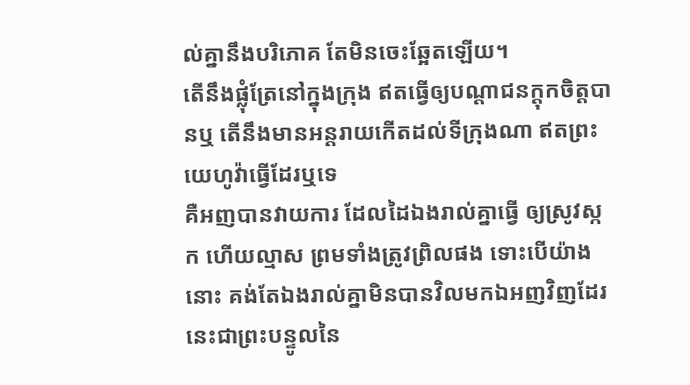ល់គ្នានឹងបរិភោគ តែមិនចេះឆ្អែតឡើយ។
តើនឹងផ្លុំត្រែនៅក្នុងក្រុង ឥតធ្វើឲ្យបណ្តាជនក្តុកចិត្តបានឬ តើនឹងមានអន្តរាយកើតដល់ទីក្រុងណា ឥតព្រះយេហូវ៉ាធ្វើដែរឬទេ
គឺអញបានវាយការ ដែលដៃឯងរាល់គ្នាធ្វើ ឲ្យស្រូវស្កក ហើយល្មាស ព្រមទាំងត្រូវព្រិលផង ទោះបើយ៉ាងនោះ គង់តែឯងរាល់គ្នាមិនបានវិលមកឯអញវិញដែរ នេះជាព្រះបន្ទូលនៃ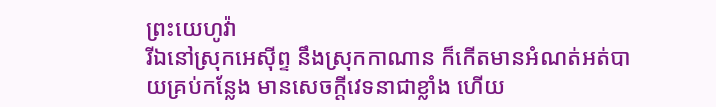ព្រះយេហូវ៉ា
រីឯនៅស្រុកអេស៊ីព្ទ នឹងស្រុកកាណាន ក៏កើតមានអំណត់អត់បាយគ្រប់កន្លែង មានសេចក្ដីវេទនាជាខ្លាំង ហើយ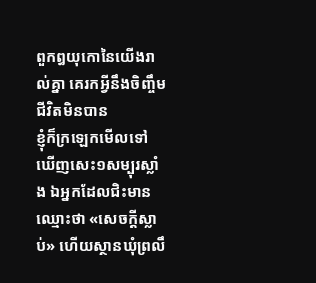ពួកឰយុកោនៃយើងរាល់គ្នា គេរកអ្វីនឹងចិញ្ចឹមជីវិតមិនបាន
ខ្ញុំក៏ក្រឡេកមើលទៅឃើញសេះ១សម្បុរស្លាំង ឯអ្នកដែលជិះមានឈ្មោះថា «សេចក្ដីស្លាប់» ហើយស្ថានឃុំព្រលឹ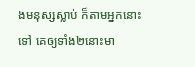ងមនុស្សស្លាប់ ក៏តាមអ្នកនោះទៅ គេឲ្យទាំង២នោះមា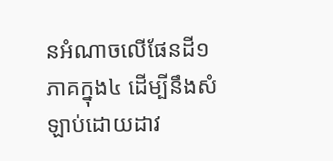នអំណាចលើផែនដី១ភាគក្នុង៤ ដើម្បីនឹងសំឡាប់ដោយដាវ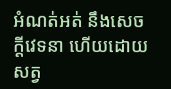អំណត់អត់ នឹងសេចក្ដីវេទនា ហើយដោយសត្វ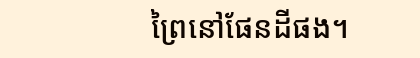ព្រៃនៅផែនដីផង។